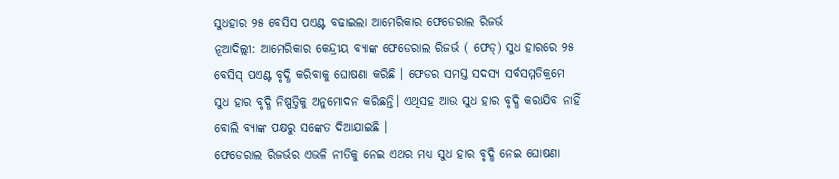ସୁଧହାର ୨୫ ବେସିସ ପଏଣ୍ଟ ବଢାଇଲା ଆମେରିକାର ଫେଡେରାଲ ରିଜର୍ଭ
ନୂଆଦିଲ୍ଲୀ: ଆମେରିକାର କେନ୍ଦ୍ରୀୟ ବ୍ୟାଙ୍କ ଫେଡେରାଲ ରିଜର୍ଭ ( ଫେଡ୍) ସୁଧ ହାରରେ ୨୫ ବେସିସ୍ ପଏଣ୍ଟ ବୃଦ୍ଧି କରିବାକୁ ଘୋଷଣା କରିଛି । ଫେଡର ସମସ୍ତ ସଦସ୍ୟ ସର୍ବସମ୍ମତିକ୍ରମେ ସୁଧ ହାର ବୃଦ୍ଧି ନିଷ୍ପତ୍ତିକୁ ଅନୁମୋଦନ କରିଛନ୍ତି। ଏଥିସହ ଆଉ ସୁଧ ହାର ବୃଦ୍ଧି କରାଯିବ ନାହିଁ ବୋଲି ବ୍ୟାଙ୍କ ପକ୍ଷରୁ ସଙ୍କେତ ଦିଆଯାଇଛି ।
ଫେଡେରାଲ ରିଜର୍ଭର ଏଭଳି ନୀତିକୁ ନେଇ ଏଥର ମଧ୍ୟ ସୁଧ ହାର ବୃଦ୍ଧି ନେଇ ଘୋଷଣା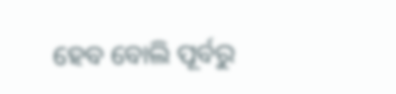ହେବ ବୋଲି ପୂର୍ବରୁ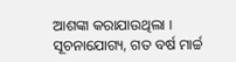ଆଶଙ୍କା କରାଯାଉଥିଲା । ସୂଚନାଯୋଗ୍ୟ, ଗତ ବର୍ଷ ମାର୍ଚ୍ଚ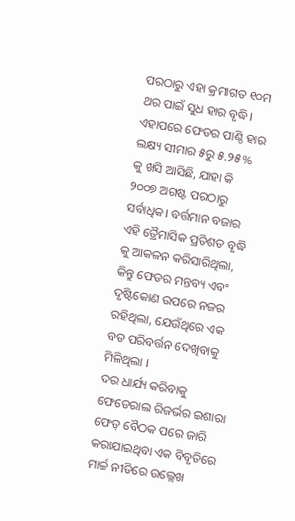ପରଠାରୁ ଏହା କ୍ରମାଗତ ୧୦ମ ଥର ପାଇଁ ସୁଧ ହାର ବୃଦ୍ଧି। ଏହାପରେ ଫେଡର ପାଣ୍ଠି ହାର ଲକ୍ଷ୍ୟ ସୀମାର ୫ରୁ ୫.୨୫% କୁ ଖସି ଆସିଛି, ଯାହା କି ୨୦୦୭ ଅଗଷ୍ଟ ପରଠାରୁ ସର୍ବାଧିକ। ବର୍ତ୍ତମାନ ବଜାର ଏହି ତ୍ରୈମାସିକ ପ୍ରତିଶତ ବୃଦ୍ଧି କୁ ଆକଳନ କରିସାରିଥିଲା, କିନ୍ତୁ ଫେଡର ମନ୍ତବ୍ୟ ଏବଂ ଦୃଷ୍ଟିକୋଣ ଉପରେ ନଜର ରହିଥିଲା, ଯେଉଁଥିରେ ଏକ ବଡ ପରିବର୍ତ୍ତନ ଦେଖିବାକୁ ମିଳିଥିଲା ।
ଦର ଧାର୍ଯ୍ୟ କରିବାକୁ ଫେଡେରାଲ ରିଜର୍ଭର ଇଶାରା
ଫେଡ୍ ବୈଠକ ପରେ ଜାରି କରାଯାଇଥିବା ଏକ ବିବୃତିରେ ମାର୍ଚ୍ଚ ନୀତିରେ ଉଲ୍ଲେଖ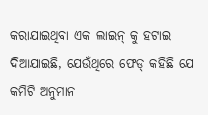କରାଯାଇଥିବା ଏକ ଲାଇନ୍ କୁ ହଟାଇ ଦିଆଯାଇଛି, ଯେଉଁଥିରେ ଫେଡ୍ କହିଛି ଯେ କମିଟି ଅନୁମାନ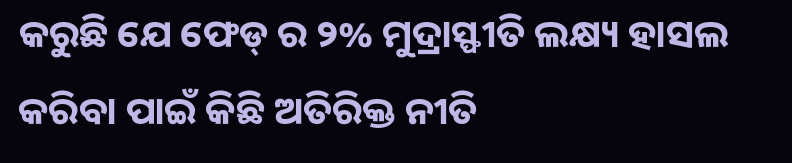କରୁଛି ଯେ ଫେଡ୍ ର ୨% ମୁଦ୍ରାସ୍ଫୀତି ଲକ୍ଷ୍ୟ ହାସଲ କରିବା ପାଇଁ କିଛି ଅତିରିକ୍ତ ନୀତି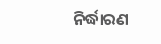ନିର୍ଦ୍ଧାରଣ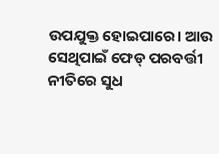ଉପଯୁକ୍ତ ହୋଇପାରେ। ଆଉ ସେଥିପାଇଁ ଫେଡ୍ ପରବର୍ତ୍ତୀ ନୀତିରେ ସୁଧ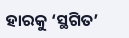ହାରକୁ ‘ସ୍ଥଗିତ’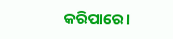କରିପାରେ।